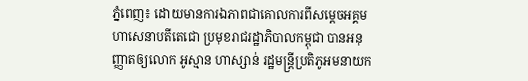ភ្នំពេញ៖ ដោយមានការឯភាពជាគោលការពីសម្ដេចអគ្គមហាសេនាបតីតេជោ ប្រមុខរាជរដ្ឋាភិបាលកម្ពុជា បានអនុញ្ញាតឲ្យលោក អូស្មាន ហាស្សាន់ រដ្ឋមន្ត្រីប្រតិភូអមនាយក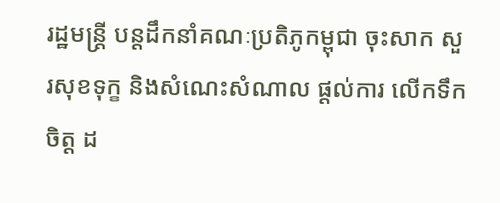រដ្ឋមន្រ្តី បន្ដដឹកនាំគណៈប្រតិភូកម្ពុជា ចុះសាក សួរសុខទុក្ខ និងសំណេះសំណាល ផ្ដល់ការ លើកទឹកចិត្ដ ដ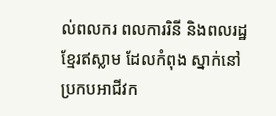ល់ពលករ ពលការរិនី និងពលរដ្ឋខ្មែរឥស្លាម ដែលកំពុង ស្នាក់នៅ ប្រកបអាជីវក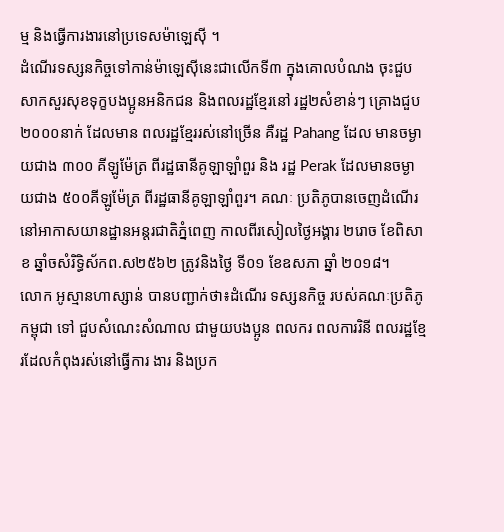ម្ម និងធ្វើការងារនៅប្រទេសម៉ាឡេស៊ី ។
ដំណើរទស្សនកិច្ចទៅកាន់ម៉ាឡេស៊ីនេះជាលើកទី៣ ក្នុងគោលបំណង ចុះជួបសាកសួរសុខទុក្ខបងប្អូនអនិកជន និងពលរដ្ឋខ្មែរនៅ រដ្ឋ២សំខាន់ៗ គ្រោងជួប២០០០នាក់ ដែលមាន ពលរដ្ឋខ្មែររស់នៅច្រើន គឺរដ្ឋ Pahang ដែល មានចម្ងាយជាង ៣០០ គីឡូម៉ែត្រ ពីរដ្ឋធានីគូឡាឡាំពួរ និង រដ្ឋ Perak ដែលមានចម្ងាយជាង ៥០០គីឡូម៉ែត្រ ពីរដ្ឋធានីគូឡាឡាំពួរ។ គណៈ ប្រតិភូបានចេញដំណើរនៅអាកាសយានដ្ឋានអន្ដរជាតិភ្នំពេញ កាលពីរសៀលថ្ងៃអង្គារ ២រោច ខែពិសាខ ឆ្នាំចសំរិទ្ធិស័កព.ស២៥៦២ ត្រូវនិងថ្ងៃ ទី០១ ខែឧសភា ឆ្នាំ ២០១៨។
លោក អូស្មានហាស្សាន់ បានបញ្ជាក់ថា៖ដំណើរ ទស្សនកិច្ច របស់គណៈប្រតិភូកម្ពុជា ទៅ ជួបសំណេះសំណាល ជាមួយបងប្អូន ពលករ ពលការរិនី ពលរដ្ឋខ្មែរដែលកំពុងរស់នៅធ្វើការ ងារ និងប្រក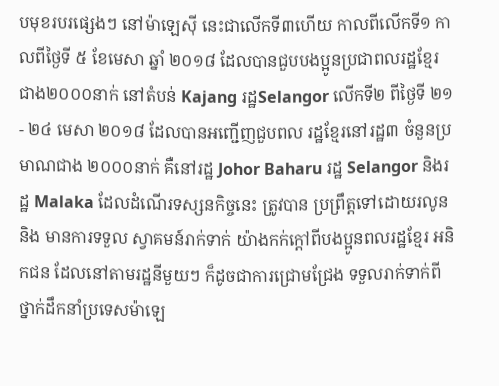បមុខរបរផ្សេងៗ នៅម៉ាឡេស៊ី នេះជាលើកទី៣ហើយ កាលពីលើកទី១ កាលពីថ្ងៃទី ៥ ខែមេសា ឆ្នាំ ២០១៨ ដែលបានជួបបងប្អូនប្រជាពលរដ្ឋខ្មែរ ជាង២០០០នាក់ នៅតំបន់ Kajang រដ្ឋSelangor លើកទី២ ពីថ្ងៃទី ២១- ២៤ មេសា ២០១៨ ដែលបានអញ្ជើញជួបពល រដ្ឋខ្មែរនៅរដ្ឋ៣ ចំនួនប្រមាណជាង ២០០០នាក់ គឺនៅរដ្ឋ Johor Baharu រដ្ឋ Selangor និងរដ្ឋ Malaka ដែលដំណើរទស្សនកិច្ចនេះ ត្រូវបាន ប្រព្រឹត្តទៅដោយរលូន និង មានការទទួល ស្វាគមន៍រាក់ទាក់ យ៉ាងកក់ក្តៅពីបងប្អូនពលរដ្ឋខ្មែរ អនិកជន ដែលនៅតាមរដ្ឋនីមួយៗ ក៏ដូចជាការជ្រោមជ្រែង ទទួលរាក់ទាក់ពីថ្នាក់ដឹកនាំប្រទេសម៉ាឡេ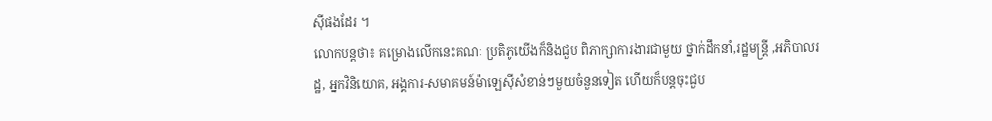ស៊ីផងដែរ ។
លោកបន្ដថា៖ គម្រោងលើកនេះគណៈ ប្រតិភូយើងក៏និងជួប ពិភាក្សាការងារជាមួយ ថ្នាក់ដឹកនាំ,រដ្ឋមន្រ្តី ,អភិបាលរដ្ឋ, អ្នកវិនិយោគ, អង្គការ-សមាគមន៍ម៉ាឡេសុីសំខាន់ៗមួយចំនួនទៀត ហើយក៏បន្ដចុះជួប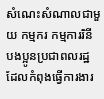សំណេះសំណាលជាមួយ កម្មករ កម្មការរិនី បងប្អូនប្រជាពលរដ្ឋ ដែលកំពុងធ្វើការងារ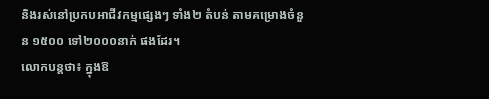និងរស់នៅប្រកបអាជីវកម្មផ្សេងៗ ទាំង២ តំបន់ តាមគម្រោងចំនួន ១៥០០ ទៅ២០០០នាក់ ផងដែរ។
លោកបន្ដថា៖ ក្នុងឱ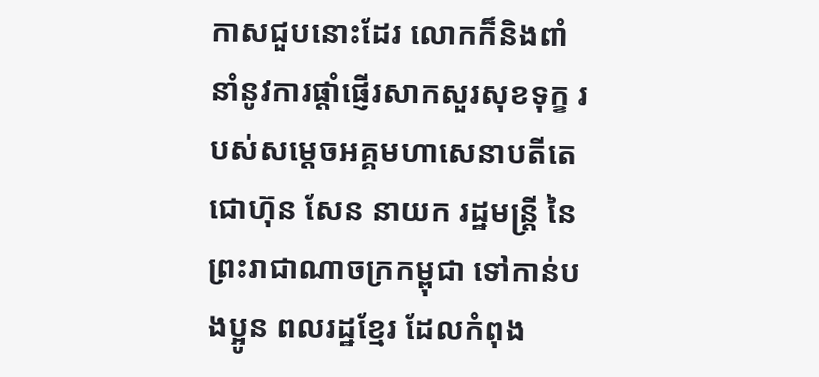កាសជួបនោះដែរ លោកក៏និងពាំនាំនូវការផ្ដាំផ្ញើរសាកសួរសុខទុក្ខ របស់សម្ដេចអគ្គមហាសេនាបតីតេជោហ៊ុន សែន នាយក រដ្ឋមន្ដ្រី នៃព្រះរាជាណាចក្រកម្ពុជា ទៅកាន់បងប្អូន ពលរដ្ឋខ្មែរ ដែលកំពុង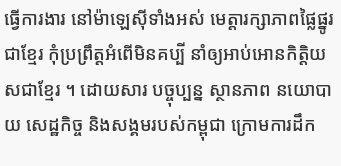ធ្វើការងារ នៅម៉ាឡេស៊ីទាំងអស់ មេត្ដារក្សាភាពផ្លៃផ្នូរ ជាខ្មែរ កុំប្រព្រឹត្ដអំពើមិនគប្បី នាំឲ្យអាប់អោនកិតិ្ដយសជាខ្មែរ ។ ដោយសារ បច្ចុប្បន្ន ស្ថានភាព នយោបាយ សេដ្ឋកិច្ច និងសង្គមរបស់កម្ពុជា ក្រោមការដឹក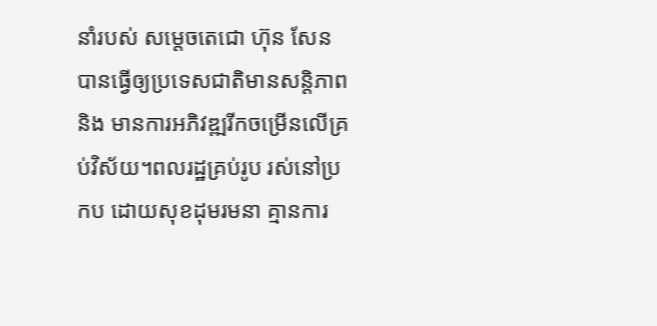នាំរបស់ សម្តេចតេជោ ហ៊ុន សែន បានធ្វើឲ្យប្រទេសជាតិមានសន្តិភាពនិង មានការអភិវឌ្ឍរីកចម្រើនលើគ្រប់វិស័យ។ពលរដ្ឋគ្រប់រូប រស់នៅប្រកប ដោយសុខដុមរមនា គ្មានការ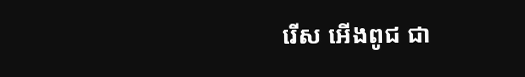រើស អើងពូជ ជា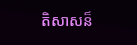តិសាសន៏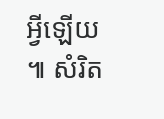អ្វីឡើយ ៕ សំរិត